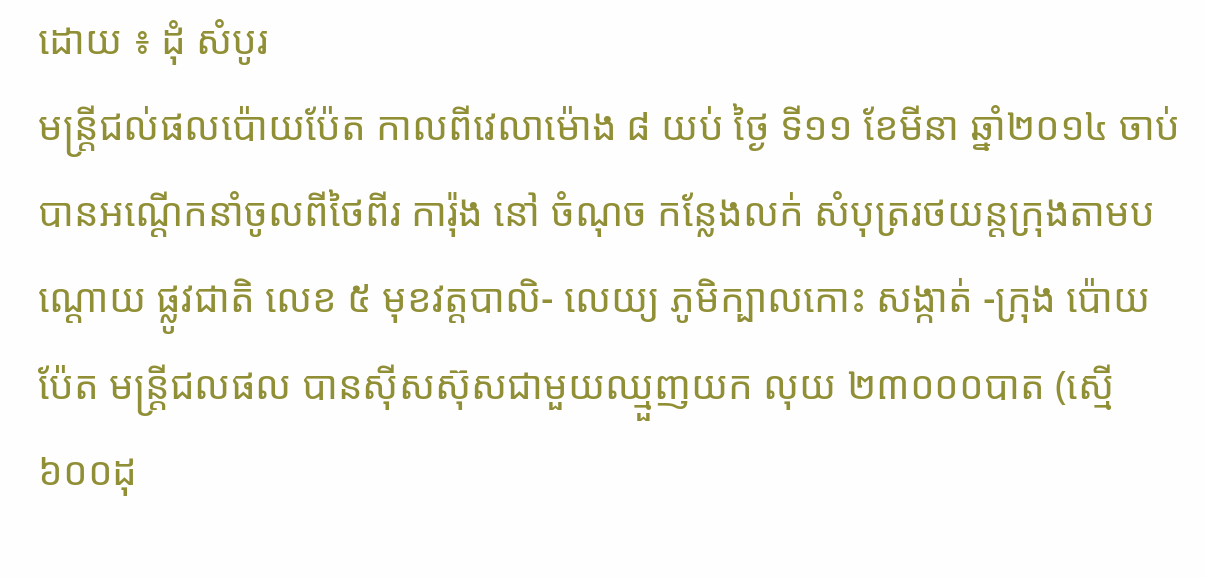ដោយ ៖ ដុំ សំបូរ
មន្ត្រីជល់ផលប៉ោយប៉ែត កាលពីវេលាម៉ោង ៨ យប់ ថ្ងៃ ទី១១ ខែមីនា ឆ្នាំ២០១៤ ចាប់ បានអណ្តើកនាំចូលពីថៃពីរ ការ៉ុង នៅ ចំណុច កន្លែងលក់ សំបុត្ររថយន្តក្រុងតាមបណ្តោយ ផ្លូវជាតិ លេខ ៥ មុខវត្តបាលិ- លេយ្យ ភូមិក្បាលកោះ សង្កាត់ -ក្រុង ប៉ោយប៉ែត មន្ត្រីជលផល បានស៊ីសស៊ុសជាមួយឈ្មួញយក លុយ ២៣០០០បាត (ស្មើ ៦០០ដុ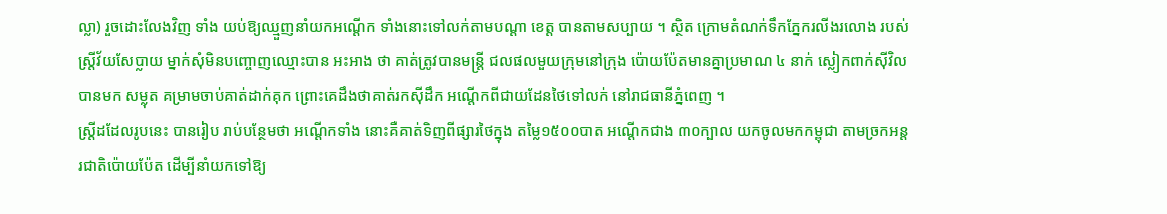ល្លា) រួចដោះលែងវិញ ទាំង យប់ឱ្យឈ្មួញនាំយកអណ្តើក ទាំងនោះទៅលក់តាមបណ្តា ខេត្ត បានតាមសប្បាយ ។ ស្ថិត ក្រោមតំណក់ទឹកភ្នែករលីងរលោង របស់ស្ត្រីវ័យសែប្លាយ ម្នាក់សុំមិនបញ្ចោញឈ្មោះបាន អះអាង ថា គាត់ត្រូវបានមន្ត្រី ជលផលមួយក្រុមនៅក្រុង ប៉ោយប៉ែតមានគ្នាប្រមាណ ៤ នាក់ ស្លៀកពាក់ស៊ីវិលបានមក សម្លុត គម្រាមចាប់គាត់ដាក់គុក ព្រោះគេដឹងថាគាត់រកស៊ីដឹក អណ្តើកពីជាយដែនថៃទៅលក់ នៅរាជធានីភ្នំពេញ ។
ស្ត្រីដដែលរូបនេះ បានរៀប រាប់បន្ថែមថា អណ្តើកទាំង នោះគឺគាត់ទិញពីផ្សារថៃក្នុង តម្លៃ១៥០០បាត អណ្តើកជាង ៣០ក្បាល យកចូលមកកម្ពុជា តាមច្រកអន្តរជាតិប៉ោយប៉ែត ដើម្បីនាំយកទៅឱ្យ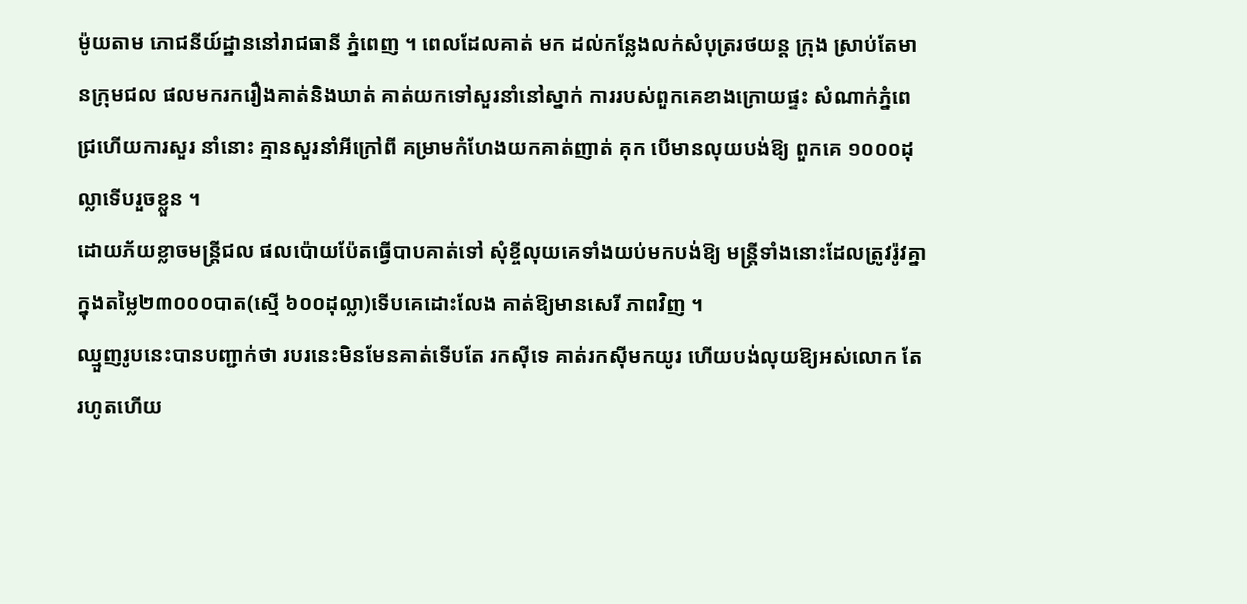ម៉ូយតាម ភោជនីយ៍ដ្ឋាននៅរាជធានី ភ្នំពេញ ។ ពេលដែលគាត់ មក ដល់កន្លែងលក់សំបុត្ររថយន្ត ក្រុង ស្រាប់តែមានក្រុមជល ផលមករករឿងគាត់និងឃាត់ គាត់យកទៅសួរនាំនៅស្នាក់ ការរបស់ពួកគេខាងក្រោយផ្ទះ សំណាក់ភ្នំពេជ្រហើយការសួរ នាំនោះ គ្មានសួរនាំអីក្រៅពី គម្រាមកំហែងយកគាត់ញាត់ គុក បើមានលុយបង់ឱ្យ ពួកគេ ១០០០ដុល្លាទើបរួចខ្លួន ។
ដោយភ័យខ្លាចមន្ត្រីជល ផលប៉ោយប៉ែតធ្វើបាបគាត់ទៅ សុំខ្ចីលុយគេទាំងយប់មកបង់ឱ្យ មន្ត្រីទាំងនោះដែលត្រូវរ៉ូវគ្នា ក្នុងតម្លៃ២៣០០០បាត(ស្មើ ៦០០ដុល្លា)ទើបគេដោះលែង គាត់ឱ្យមានសេរី ភាពវិញ ។
ឈ្មួញរូបនេះបានបញ្ជាក់ថា របរនេះមិនមែនគាត់ទើបតែ រកស៊ីទេ គាត់រកស៊ីមកយូរ ហើយបង់លុយឱ្យអស់លោក តែ រហូតហើយ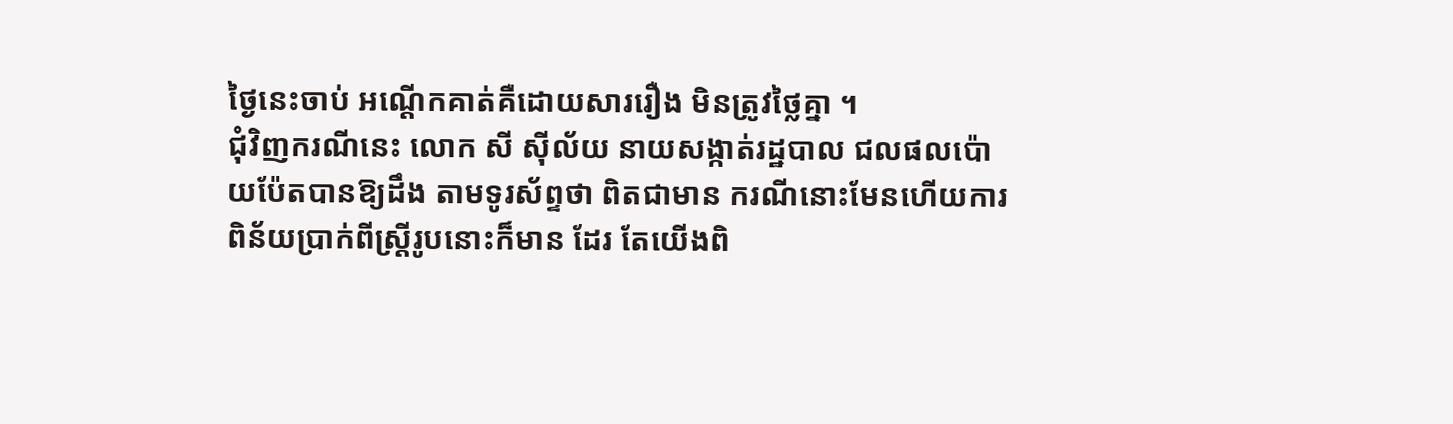ថ្ងៃនេះចាប់ អណ្តើកគាត់គឺដោយសាររឿង មិនត្រូវថ្លៃគ្នា ។
ជុំវិញករណីនេះ លោក សី ស៊ីល័យ នាយសង្កាត់រដ្ឋបាល ជលផលប៉ោយប៉ែតបានឱ្យដឹង តាមទូរស័ព្ទថា ពិតជាមាន ករណីនោះមែនហើយការ ពិន័យប្រាក់ពីស្ត្រីរូបនោះក៏មាន ដែរ តែយើងពិ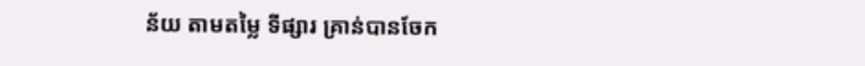ន័យ តាមតម្លៃ ទីផ្សារ គ្រាន់បានចែក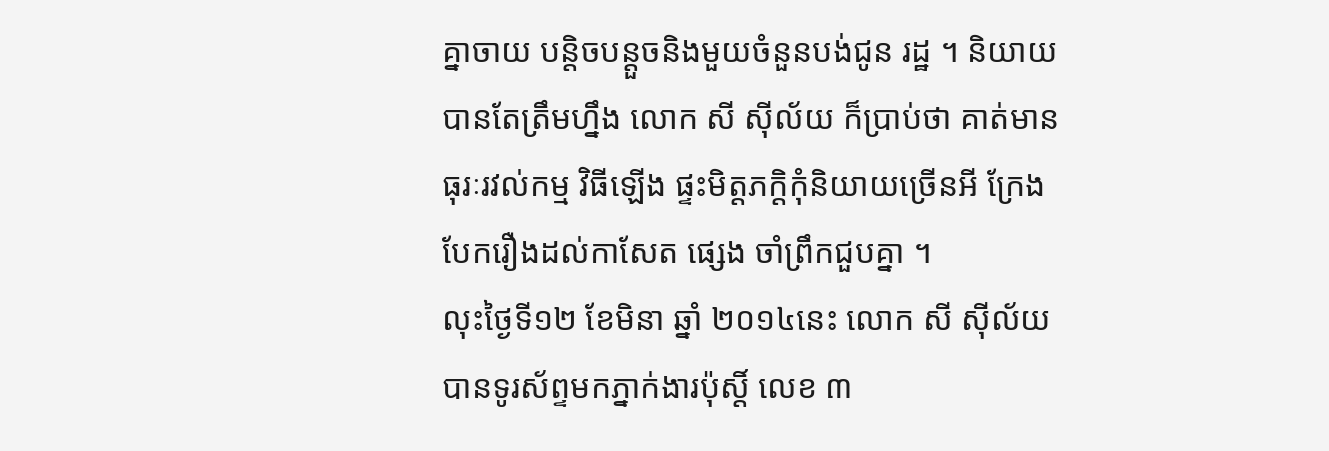គ្នាចាយ បន្តិចបន្តួចនិងមួយចំនួនបង់ជូន រដ្ឋ ។ និយាយបានតែត្រឹមហ្នឹង លោក សី ស៊ីល័យ ក៏ប្រាប់ថា គាត់មានធុរៈរវល់កម្ម វិធីឡើង ផ្ទះមិត្តភក្តិកុំនិយាយច្រើនអី ក្រែងបែករឿងដល់កាសែត ផ្សេង ចាំព្រឹកជួបគ្នា ។
លុះថ្ងៃទី១២ ខែមិនា ឆ្នាំ ២០១៤នេះ លោក សី ស៊ីល័យ បានទូរស័ព្ទមកភ្នាក់ងារប៉ុស្តិ៍ លេខ ៣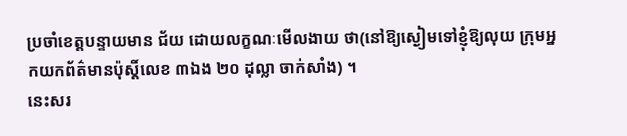ប្រចាំខេត្តបន្ទាយមាន ជ័យ ដោយលក្ខណៈមើលងាយ ថា(នៅឱ្យស្ងៀមទៅខ្ញុំឱ្យលុយ ក្រុមអ្នកយកព័ត៌មានប៉ុស្តិ៍លេខ ៣ឯង ២០ ដុល្លា ចាក់សាំង) ។
នេះសរ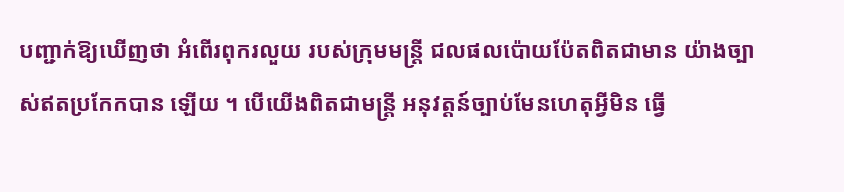បញ្ជាក់ឱ្យឃើញថា អំពើរពុករលួយ របស់ក្រុមមន្ត្រី ជលផលប៉ោយប៉ែតពិតជាមាន យ៉ាងច្បាស់ឥតប្រកែកបាន ឡើយ ។ បើយើងពិតជាមន្ត្រី អនុវត្តន៍ច្បាប់មែនហេតុអ្វីមិន ធ្វើ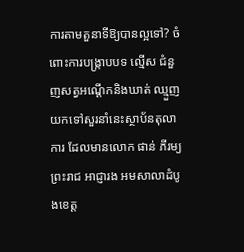ការតាមតួនាទីឱ្យបានល្អទៅ? ចំពោះការបង្ក្រាបបទ ល្មើស ជំនួញសត្វអណ្តើកនិងឃាត់ ឈ្មួញយកទៅសួរនាំនេះស្ថាប័នតុលាការ ដែលមានលោក ផាន់ ភីរម្យ ព្រះរាជ អាជ្ញារង អមសាលាដំបូងខេត្ត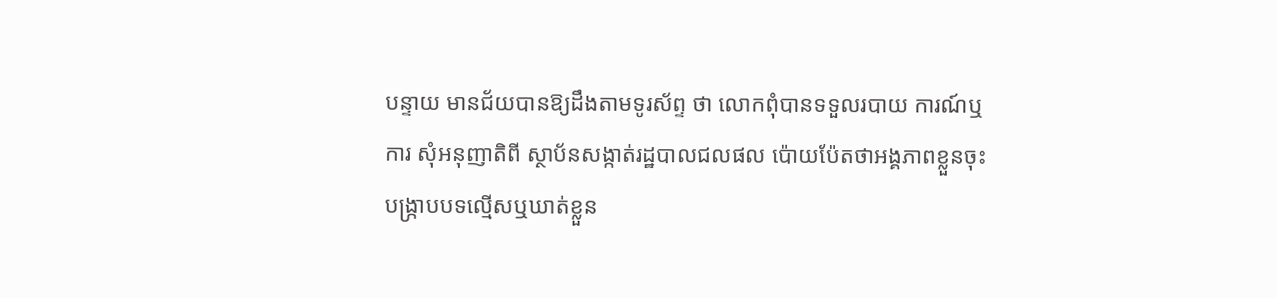បន្ទាយ មានជ័យបានឱ្យដឹងតាមទូរស័ព្ទ ថា លោកពុំបានទទួលរបាយ ការណ៍ឬការ សុំអនុញាតិពី ស្ថាប័នសង្កាត់រដ្ឋបាលជលផល ប៉ោយប៉ែតថាអង្គភាពខ្លួនចុះ បង្ក្រាបបទល្មើសឬឃាត់ខ្លួន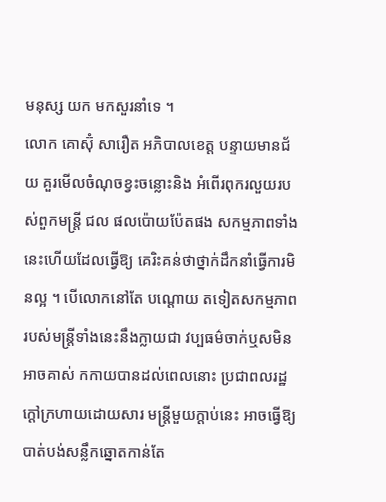មនុស្ស យក មកសួរនាំទេ ។
លោក គោស៊ុំ សារឿត អភិបាលខេត្ត បន្ទាយមានជ័យ គួរមើលចំណុចខ្វះចន្លោះនិង អំពើរពុករលួយរបស់ពួកមន្ត្រី ជល ផលប៉ោយប៉ែតផង សកម្មភាពទាំងនេះហើយដែលធ្វើឱ្យ គេរិះគន់ថាថ្នាក់ដឹកនាំធ្វើការមិនល្អ ។ បើលោកនៅតែ បណ្តោយ តទៀតសកម្មភាព របស់មន្ត្រីទាំងនេះនឹងក្លាយជា វប្បធម៌ចាក់ឬសមិនអាចគាស់ កកាយបានដល់ពេលនោះ ប្រជាពលរដ្ឋក្តៅក្រហាយដោយសារ មន្ត្រីមួយក្តាប់នេះ អាចធ្វើឱ្យ បាត់បង់សន្លឹកឆ្នោតកាន់តែ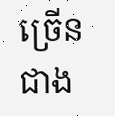ច្រើនជាង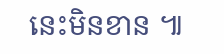នេះមិនខាន ៕